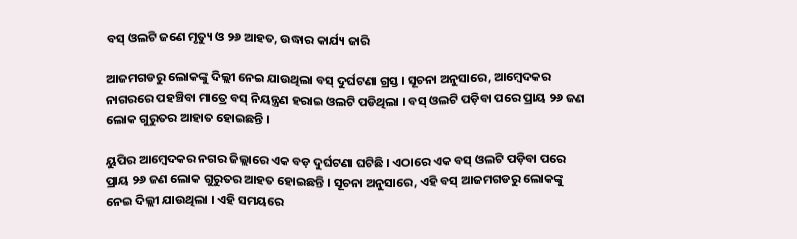ବସ୍ ଓଲଟି ଜଣେ ମୃତ୍ୟୁ ଓ ୨୬ ଆହତ, ଉଦ୍ଧାର କାର୍ଯ୍ୟ ଜାରି

ଆଜମଗଡରୁ ଲୋକଙ୍କୁ ଦିଲ୍ଲୀ ନେଇ ଯାଉଥିଲା ବସ୍ ଦୁର୍ଘଟଣା ଗ୍ରସ୍ତ । ସୂଚନା ଅନୁସାରେ, ଆମ୍ବେଦକର ନାଗରରେ ପହଞ୍ଚିବା ମାତ୍ରେ ବସ୍ ନିୟନ୍ତ୍ରଣ ହରାଇ ଓଲଟି ପଡିଥିଲା । ବସ୍ ଓଲଟି ପଡ଼ିବା ପରେ ପ୍ରାୟ ୨୬ ଜଣ ଲୋକ ଗୁରୁତର ଆହାତ ହୋଇଛନ୍ତି ।

ୟୁପିର ଆମ୍ବେଦକର ନଗର ଜିଲ୍ଲାରେ ଏକ ବଡ଼ ଦୁର୍ଘଟଣା ଘଟିଛି । ଏଠାରେ ଏକ ବସ୍ ଓଲଟି ପଡ଼ିବା ପରେ ପ୍ରାୟ ୨୬ ଜଣ ଲୋକ ଗୁରୁତର ଆହତ ହୋଇଛନ୍ତି । ସୂଚନା ଅନୁସାରେ, ଏହି ବସ୍ ଆଜମଗଡରୁ ଲୋକଙ୍କୁ ନେଇ ଦିଲ୍ଲୀ ଯାଉଥିଲା । ଏହି ସମୟରେ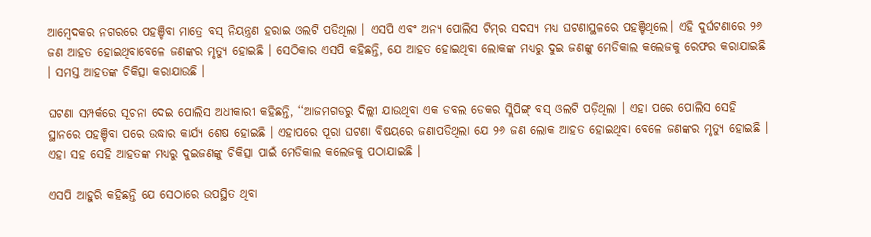ଆମ୍ବେଦକର ନଗରରେ ପହଞ୍ଚିବା ମାତ୍ରେ ବସ୍ ନିୟନ୍ତ୍ରଣ ହରାଇ ଓଲଟି ପଡିଥିଲା । ଏସପି ଏବଂ ଅନ୍ୟ ପୋଲିସ ଟିମ୍‌ର ସଦସ୍ୟ ମଧ୍ୟ ଘଟଣାସ୍ଥଳରେ ପହଞ୍ଚିଥିଲେ। ଏହି ଦୁର୍ଘଟଣାରେ ୨୬ ଜଣ ଆହତ ହୋଇଥିବାବେଳେ ଜଣଙ୍କର ମୃତ୍ୟୁ ହୋଇଛି । ସେଠିକାର ଏସପି କହିଛନ୍ତି, ଯେ ଆହତ ହୋଇଥିବା ଲୋକଙ୍କ ମଧ୍ୟରୁ ଦୁଇ ଜଣଙ୍କୁ ମେଡିକାଲ କଲେଜକୁ ରେଫର କରାଯାଇଛି । ସମସ୍ତ ଆହତଙ୍କ ଚିକିତ୍ସା କରାଯାଉଛି ।

ଘଟଣା ସମ୍ପର୍କରେ ସୂଚନା ଦେଇ ପୋଲିସ ଅଧୀକାରୀ କହିଛନ୍ତି, ‘‘ଆଜମଗଡରୁ ଦିଲ୍ଲୀ ଯାଉଥିବା ଏକ ଡବଲ ଡେକର ସ୍ଲିପିଙ୍ଗ୍‌ ବସ୍ ଓଲଟି ପଡ଼ିଥିଲା । ଏହା ପରେ ପୋଲିସ ସେହି ସ୍ଥାନରେ ପହଞ୍ଚିବା ପରେ ଉଦ୍ଧାର କାର୍ଯ୍ୟ ଶେଷ ହୋଇଛି । ଏହାପରେ ପୂରା ଘଟଣା ବିଷୟରେ ଜଣାପଡିଥିଲା ଯେ ୨୬ ଜଣ ଲୋକ ଆହତ ହୋଇଥିବା ବେଳେ ଜଣଙ୍କର ମୃତ୍ୟୁ ହୋଇଛି । ଏହା ସହ ସେହି ଆହତଙ୍କ ମଧ୍ୟରୁ ଦୁଇଜଣଙ୍କୁ ଚିକିତ୍ସା ପାଇଁ ମେଡିକାଲ କଲେଜକୁ ପଠାଯାଇଛି ।

ଏସପି ଆହୁରି କହିଛନ୍ତି ଯେ ସେଠାରେ ଉପସ୍ଥିତ ଥିବା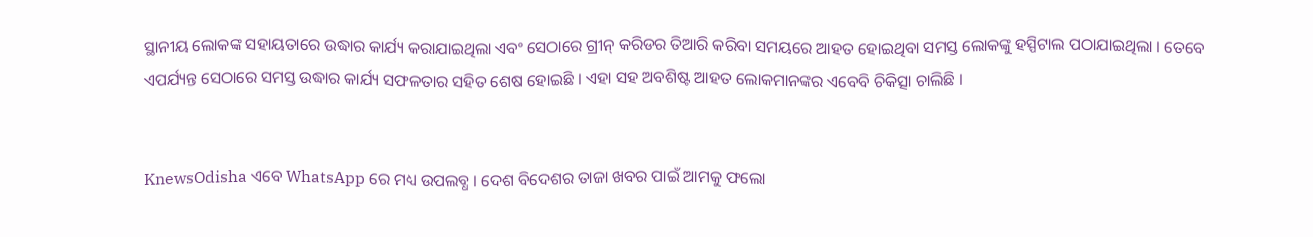ସ୍ଥାନୀୟ ଲୋକଙ୍କ ସହାୟତାରେ ଉଦ୍ଧାର କାର୍ଯ୍ୟ କରାଯାଇଥିଲା ଏବଂ ସେଠାରେ ଗ୍ରୀନ୍‌ କରିଡର ତିଆରି କରିବା ସମୟରେ ଆହତ ହୋଇଥିବା ସମସ୍ତ ଲୋକଙ୍କୁ ହସ୍ପିଟାଲ ପଠାଯାଇଥିଲା । ତେବେ ଏପର୍ଯ୍ୟନ୍ତ ସେଠାରେ ସମସ୍ତ ଉଦ୍ଧାର କାର୍ଯ୍ୟ ସଫଳତାର ସହିତ ଶେଷ ହୋଇଛି । ଏହା ସହ ଅବଶିଷ୍ଟ ଆହତ ଲୋକମାନଙ୍କର ଏବେବି ଚିକିତ୍ସା ଚାଲିଛି ।


KnewsOdisha ଏବେ WhatsApp ରେ ମଧ୍ୟ ଉପଲବ୍ଧ । ଦେଶ ବିଦେଶର ତାଜା ଖବର ପାଇଁ ଆମକୁ ଫଲୋ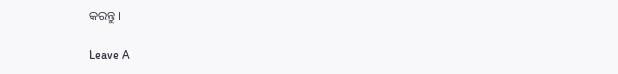କରନ୍ତୁ ।

Leave A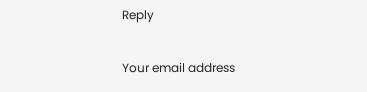Reply

Your email address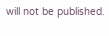will not be published.